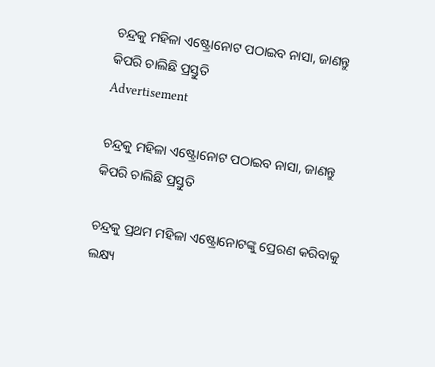ଚନ୍ଦ୍ରକୁ ମହିଳା ଏଷ୍ଟ୍ରୋନୋଟ ପଠାଇବ ନାସା, ଜାଣନ୍ତୁ କିପରି ଚାଲିଛି ପ୍ରସ୍ତୁତି
Advertisement

ଚନ୍ଦ୍ରକୁ ମହିଳା ଏଷ୍ଟ୍ରୋନୋଟ ପଠାଇବ ନାସା, ଜାଣନ୍ତୁ କିପରି ଚାଲିଛି ପ୍ରସ୍ତୁତି

ଚନ୍ଦ୍ରକୁ ପ୍ରଥମ ମହିଳା ଏଷ୍ଟ୍ରୋନୋଟଙ୍କୁ ପ୍ରେରଣ କରିବାକୁ ଲକ୍ଷ୍ୟ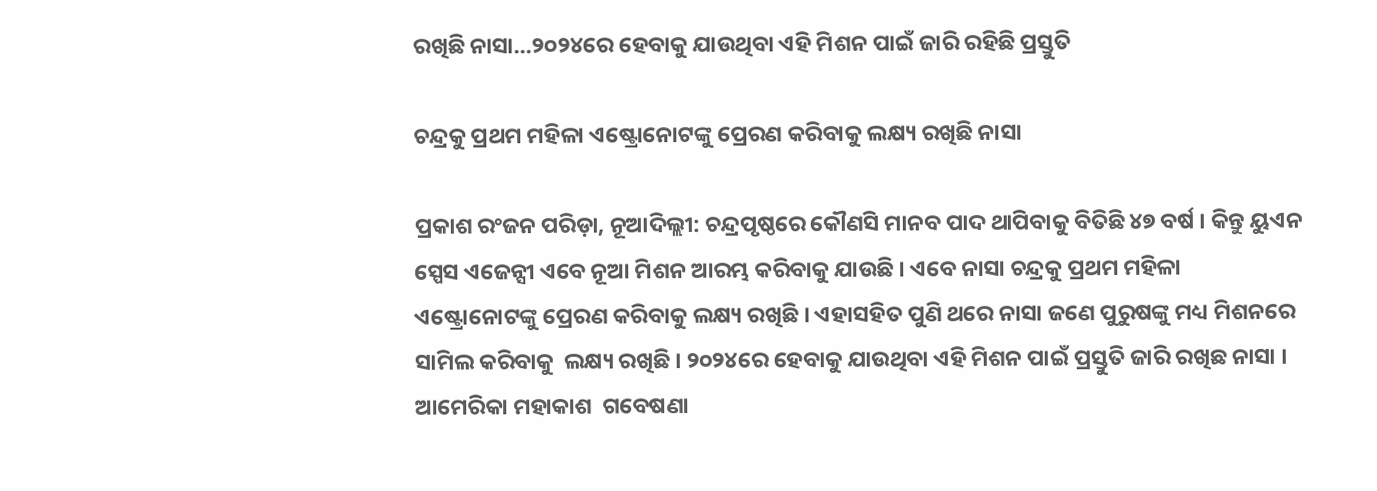ରଖିଛି ନାସା...୨୦୨୪ରେ ହେବାକୁ ଯାଉଥିବା ଏହି ମିଶନ ପାଇଁ ଜାରି ରହିଛି ପ୍ରସ୍ତୁତି

ଚନ୍ଦ୍ରକୁ ପ୍ରଥମ ମହିଳା ଏଷ୍ଟ୍ରୋନୋଟଙ୍କୁ ପ୍ରେରଣ କରିବାକୁ ଲକ୍ଷ୍ୟ ରଖିଛି ନାସା

ପ୍ରକାଶ ରଂଜନ ପରିଡ଼ା, ନୂଆଦିଲ୍ଲୀ: ଚନ୍ଦ୍ରପୃଷ୍ଠରେ କୌଣସି ମାନବ ପାଦ ଥାପିବାକୁ ବିତିଛି ୪୭ ବର୍ଷ । କିନ୍ତୁ ୟୁଏନ ସ୍ପେସ ଏଜେନ୍ସୀ ଏବେ ନୂଆ ମିଶନ ଆରମ୍ଭ କରିବାକୁ ଯାଉଛି । ଏବେ ନାସା ଚନ୍ଦ୍ରକୁ ପ୍ରଥମ ମହିଳା ଏଷ୍ଟ୍ରୋନୋଟଙ୍କୁ ପ୍ରେରଣ କରିବାକୁ ଲକ୍ଷ୍ୟ ରଖିଛି । ଏହାସହିତ ପୁଣି ଥରେ ନାସା ଜଣେ ପୁରୁଷଙ୍କୁ ମଧ୍ୟ ମିଶନରେ ସାମିଲ କରିବାକୁ  ଲକ୍ଷ୍ୟ ରଖିଛି । ୨୦୨୪ରେ ହେବାକୁ ଯାଉଥିବା ଏହି ମିଶନ ପାଇଁ ପ୍ରସ୍ତୁତି ଜାରି ରଖିଛ ନାସା । ଆମେରିକା ମହାକାଶ  ଗବେଷଣା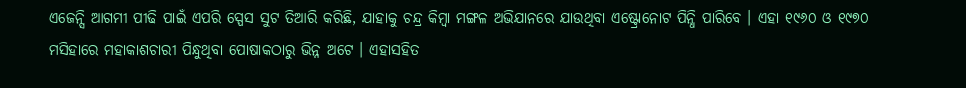ଏଜେନ୍ସି ଆଗମୀ ପୀଢି ପାଇଁ ଏପରି ସ୍ପେସ ସୁଟ ତିଆରି କରିଛି, ଯାହାକୁ ଚନ୍ଦ୍ର କିମ୍ବା ମଙ୍ଗଳ ଅଭିଯାନରେ ଯାଉଥିବା ଏଷ୍ଟ୍ରୋନୋଟ ପିନ୍ଧି ପାରିବେ । ଏହା ୧୯୬୦ ଓ ୧୯୭୦ ମସିହାରେ ମହାକାଶଚାରୀ ପିନ୍ଧୁଥିବା ପୋଷାକଠାରୁ ଭିନ୍ନ ଅଟେ । ଏହାସହିତ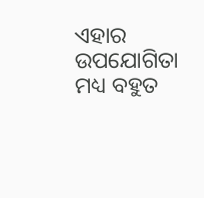ଏହାର ଉପଯୋଗିତା ମଧ୍ୟ ବହୁତ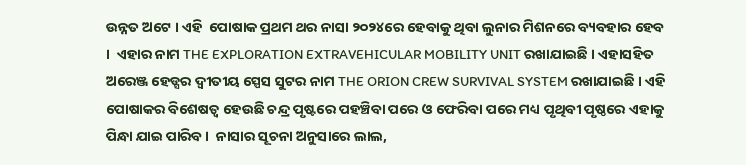ଉନ୍ନତ ଅଟେ । ଏହି  ପୋଷାକ ପ୍ରଥମ ଥର ନାସା ୨୦୨୪ରେ ହେବାକୁ ଥିବା ଲୁନାର ମିଶନରେ ବ୍ୟବହାର ହେବ ।  ଏହାର ନାମ THE EXPLORATION EXTRAVEHICULAR MOBILITY UNIT ରଖାଯାଇଛି । ଏହାସହିତ ଅରେଞ୍ଜ ହେଡ୍ସର ଦ୍ୱୀତୀୟ ସ୍ପେସ ସୁଟର ନାମ THE ORION CREW SURVIVAL SYSTEM ରଖାଯାଇଛି । ଏହି ପୋଷାକର ବିଶେଷତ୍ୱ ହେଉଛି ଚନ୍ଦ୍ର ପୃଷ୍ଟରେ ପହଞ୍ଚିବା ପରେ ଓ ଫେରିବା ପରେ ମଧ୍ୟ ପୃଥିବୀ ପୃଷ୍ଠରେ ଏହାକୁ ପିନ୍ଧା ଯାଇ ପାରିବ ।  ନାସାର ସୂଚନା ଅନୁସାରେ ଲାଲ,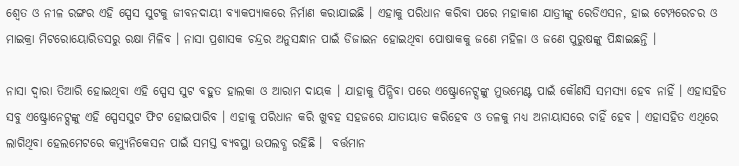ଶ୍ୱେତ ଓ ନୀଳ ରଙ୍ଗର ଏହି ସ୍ପେସ ସୁଟକୁ ଜୀବନଦାୟୀ ବ୍ୟାକପ୍ୟାକରେ ନିର୍ମାଣ କରାଯାଇଛି । ଏହାକୁ ପରିଧାନ କରିବା ପରେ ମହାକାଶ ଯାତ୍ରୀଙ୍କୁ ରେଡିଏସନ, ହାଇ ଟେମ୍ପରେଚର ଓ ମାଇକ୍ରା ମିଟରୋୟୋରିଡସରୁ ରକ୍ଷା ମିଳିବ । ନାସା ପ୍ରଶାସକ ଚନ୍ଦ୍ରର ଅନୁସନ୍ଧାନ ପାଇଁ ଡିଜାଇନ ହୋଇଥିବା ପୋଷାକକୁ ଜଣେ ମହିଳା ଓ ଜଣେ ପୁରୁଷଙ୍କୁ ପିନ୍ଧାଇଛନ୍ତି ।

ନାସା ଦ୍ୱାରା ତିଆରି ହୋଇଥିବା ଏହି ସ୍ପେସ ସୁଟ ବହୁତ ହାଲକା ଓ ଆରାମ ଦାୟକ । ଯାହାକୁ ପିନ୍ଧିବା ପରେ ଏଷ୍ଟ୍ରୋନେଟ୍ସଙ୍କୁ ମୁଭମେଣ୍ଟ ପାଇଁ କୌଣସି ସମସ୍ୟା ହେବ ନାହିଁ । ଏହାସହିତ ସବୁ ଏଷ୍ଟ୍ରୋନେଟ୍ସଙ୍କୁ ଏହି ସ୍ପେସସୁଟ ଫିଟ ହୋଇପାରିବ । ଏହାକୁ ପରିଧାନ କରି ଖୁବହ ସହଜରେ ଯାତାୟାତ କରିହେବ ଓ ତଳକୁ ମଧ୍ୟ ଅନାୟାସରେ ଚାହିଁ ହେବ । ଏହାସହିତ ଏଥିରେ ଲାଗିଥିବା ହେଲମେଟରେ କମ୍ୟୁନିକେସନ ପାଇଁ ସମସ୍ତ ବ୍ୟବସ୍ଥା ଉପଲବ୍ଧ ରହିଛି ।  ବର୍ତ୍ତମାନ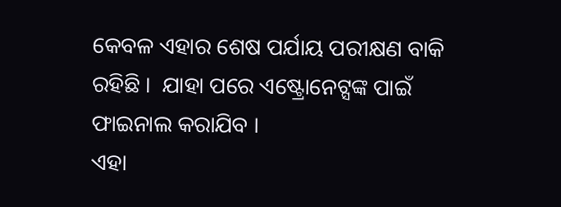କେବଳ ଏହାର ଶେଷ ପର୍ଯାୟ ପରୀକ୍ଷଣ ବାକି ରହିଛି ।  ଯାହା ପରେ ଏଷ୍ଟ୍ରୋନେଟ୍ସଙ୍କ ପାଇଁ ଫାଇନାଲ କରାଯିବ ।
ଏହା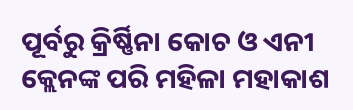ପୂର୍ବରୁ କ୍ରିର୍ଷ୍ଣିନା କୋଚ ଓ ଏନୀ କ୍ଲେନଙ୍କ ପରି ମହିଳା ମହାକାଶ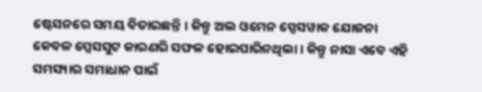ଷ୍ଟେସନରେ ସମୟ ବିତାଇଛନ୍ତି । କିନ୍ତୁ ଅଲ ଓମେନ ସ୍ପେସୱାକ ଯୋଜନା କେବଳ ପ୍ପେସସୁଟ କାରଣରି ସଫଳ ହୋଇପାରିନଥିଲା । କିନ୍ତୁ ନାସା ଏବେ ଏହି ସମସ୍ୟାର ସମାଧାନ ପାଇଁ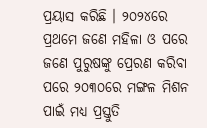ପ୍ରୟାସ କରିଛି । ୨୦୨୪ରେ ପ୍ରଥମେ ଜଣେ ମହିଳା ଓ ପରେ ଜଣେ ପୁରୁଷଙ୍କୁ ପ୍ରେରଣ କରିବା ପରେ ୨୦୩୦ରେ ମଙ୍ଗଳ ମିଶନ ପାଇଁ ମଧ୍ୟ ପ୍ରସ୍ତୁତି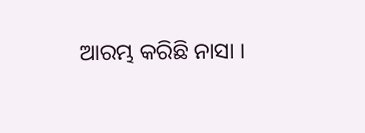ଆରମ୍ଭ କରିଛି ନାସା ।